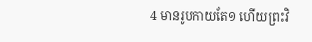4 មានរូបកាយតែ១ ហើយព្រះវិ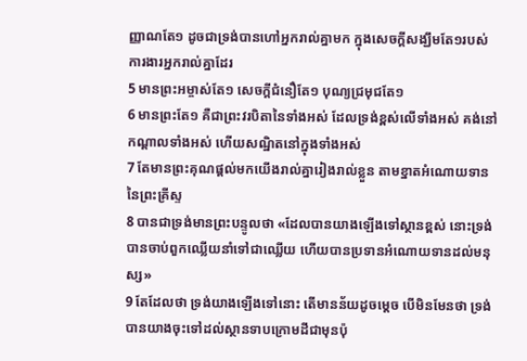ញ្ញាណតែ១ ដូចជាទ្រង់បានហៅអ្នករាល់គ្នាមក ក្នុងសេចក្តីសង្ឃឹមតែ១របស់ការងារអ្នករាល់គ្នាដែរ
5 មានព្រះអម្ចាស់តែ១ សេចក្តីជំនឿតែ១ បុណ្យជ្រមុជតែ១
6 មានព្រះតែ១ គឺជាព្រះវរបិតានៃទាំងអស់ ដែលទ្រង់ខ្ពស់លើទាំងអស់ គង់នៅកណ្តាលទាំងអស់ ហើយសណ្ឋិតនៅក្នុងទាំងអស់
7 តែមានព្រះគុណផ្តល់មកយើងរាល់គ្នារៀងរាល់ខ្លួន តាមខ្នាតអំណោយទាននៃព្រះគ្រីស្ទ
8 បានជាទ្រង់មានព្រះបន្ទូលថា «ដែលបានយាងឡើងទៅស្ថានខ្ពស់ នោះទ្រង់បានចាប់ពួកឈ្លើយនាំទៅជាឈ្លើយ ហើយបានប្រទានអំណោយទានដល់មនុស្ស»
9 តែដែលថា ទ្រង់យាងឡើងទៅនោះ តើមានន័យដូចម្តេច បើមិនមែនថា ទ្រង់បានយាងចុះទៅដល់ស្ថានទាបក្រោមដីជាមុនប៉ុ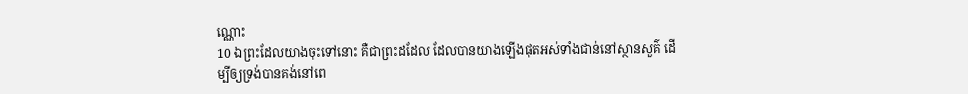ណ្ណោះ
10 ឯព្រះដែលយាងចុះទៅនោះ គឺជាព្រះដដែល ដែលបានយាងឡើងផុតអស់ទាំងជាន់នៅស្ថានសួគ៌ ដើម្បីឲ្យទ្រង់បានគង់នៅពេ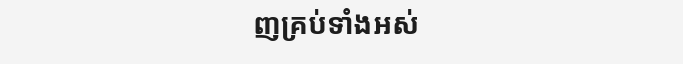ញគ្រប់ទាំងអស់